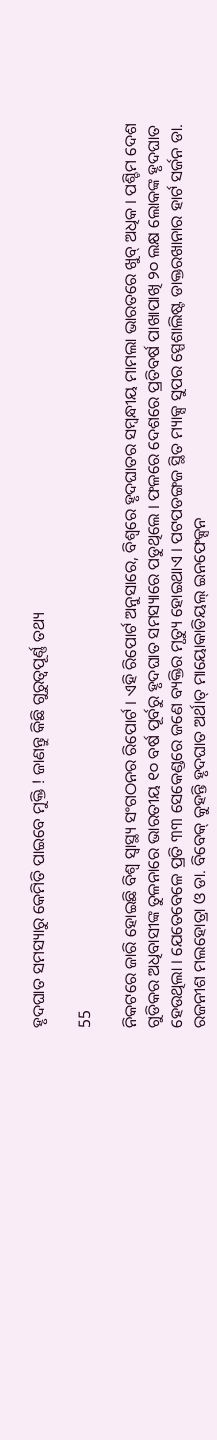ହୃଦଘାତ ସମସ୍ୟାରୁ କେମିତି ପାଇବେ ମୁକ୍ତି ! ଜାଣନ୍ତୁ କିଛି ଗୁରୁତ୍ୱପୂର୍ଣ୍ଣ ତଥ୍ୟ

55

ନିକଟରେ ଜାରି ହୋଇଛି ବିଶ୍ୱ ସ୍ୱାସ୍ଥ୍ୟ ସଂଗଠନର ରିପୋର୍ଟ । ଏହି ରିପୋର୍ଟ ଅନୁସାରେ, ବିଶ୍ୱରେ ହୃଦଘାତର ସମ୍ବନ୍ଧୀୟ ମାମଲା ଭାରତରେ ଖୁବ୍ ଅଧିକ । ପଶ୍ଚିମ ଦେଶ ଗୁଡିକର ଅଧିବାସୀଙ୍କ ତୁଳନାରେ ଭାରତୀୟ ୧୦ ବର୍ଷ ପୂର୍ବରୁ ହୃଦଘାତ ସମସ୍ୟାରେ ପଡୁଥିଲେ । ଫଳରେ ଦେଶରେ ପ୍ରତିବର୍ଷ ପାଖାପାଖି ୨୦ ଲକ୍ଷ ଲୋକଙ୍କ ହୃଦଘାତ ହେଉଥିଲା । ଯେତେବେଳେ ପ୍ରତି ୩୩ ସେକେଣ୍ଡରେ ଜଣେ ବ୍ୟକ୍ତିର ମୃତ୍ୟୁ ହୋଇଥାଏ । ପଟପଡଙ୍ଗଜ ସ୍ଥିତ ମ୍ୟାକ୍ସ ସୁପର ସ୍ପେଶାଲିଷ୍ଟ ଡାକ୍ତରଖାନାର ହାର୍ଟ ସର୍ଜନ ଡା. ରଜନୀଶ ମଲହୋତ୍ରା ଓ ଡା. ବିବେକ୍ କୁହନ୍ତି ହୃଦଘାତ ଅର୍ଥାତ୍ ମାୟୋକାଡିୟଲ୍ ଇନଫେକ୍ସନ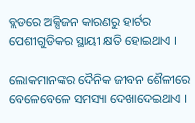ବ୍ଲଡରେ ଅକ୍ସିଜନ କାରଣରୁ ହାର୍ଟର ପେଶୀଗୁଡିକର ସ୍ଥାୟୀ କ୍ଷତି ହୋଇଥାଏ ।

ଲୋକମାନଙ୍କର ଦୈନିକ ଜୀବନ ଶୈଳୀରେ ବେଳେବେଳେ ସମସ୍ୟା ଦେଖାଦେଇଥାଏ ।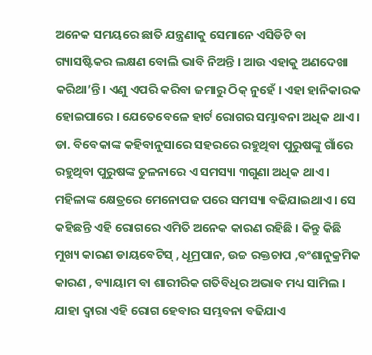ଅନେକ ସମୟରେ ଛାତି ଯନ୍ତ୍ରଣାକୁ ସେମାନେ ଏସିଡିଟି ବା ଗ୍ୟାସଷ୍ଟିକର ଲକ୍ଷଣ ବୋଲି ଭାବି ନିଅନ୍ତି । ଆଉ ଏହାକୁ ଅଣଦେଖା କରିଥା’ନ୍ତି । ଏଣୁ ଏପରି କରିବା ଜମାରୁ ଠିକ୍ ନୁହେଁ । ଏହା ହାନିକାରକ ହୋଇପାରେ । ଯେତେବେଳେ ହାର୍ଟ ରୋଗର ସମ୍ଭାବନା ଅଧିକ ଥାଏ । ଡା. ବିବେକାଙ୍କ କହିବାନୁସାରେ ସହରରେ ରହୁଥିବା ପୁରୁଷଙ୍କୁ ଗାଁରେ ରହୁଥିବା ପୁରୁଷଙ୍କ ତୁଳନାରେ ଏ ସମସ୍ୟା ୩ଗୁଣା ଅଧିକ ଥାଏ । ମହିଳାଙ୍କ କ୍ଷେତ୍ରରେ ମେନୋପଜ ପରେ ସମସ୍ୟା ବଢିଯାଇଥାଏ । ସେ କହିଛନ୍ତି ଏହି ରୋଗରେ ଏମିତି ଅନେକ କାରଣ ରହିଛି । କିନ୍ତୁ କିଛି ମୁଖ୍ୟ କାରଣ ଡାୟବେଟିସ୍ , ଧୂମ୍ରପାନ, ଉଚ୍ଚ ରକ୍ତଚାପ ,ବଂଶାନୁକ୍ରମିକ କାରଣ , ବ୍ୟାୟାମ ବା ଶାରୀରିକ ଗତିବିଧିର ଅଭାବ ମଧ୍ୟ ସାମିଲ । ଯାହା ଦ୍ୱାରା ଏହି ରୋଗ ହେବାର ସମ୍ଭବନା ବଢିଯାଏ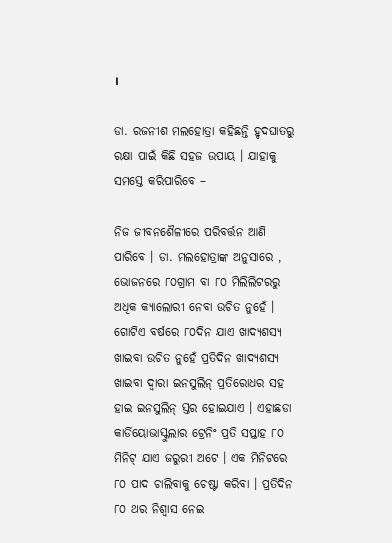।

ଡା. ରଜନୀଶ ମଲହୋତ୍ରା କହିଛନ୍ତି ହୃଦଘାତରୁ ରକ୍ଷା ପାଇଁ କିଛି ସହଜ ଉପାୟ । ଯାହାକୁ ସମସ୍ତେ କରିପାରିବେ –

ନିଜ ଜୀବନଶୈଳୀରେ ପରିବର୍ତ୍ତନ ଆଣି ପାରିବେ । ଡା. ମଲହୋତ୍ରାଙ୍କ ଅନୁସାରେ , ଭୋଜନରେ ୮୦ଗ୍ରାମ ବା ୮୦ ମିଲିଲିଟରରୁ ଅଧିକ କ୍ୟାଲୋରୀ ନେବା ଉଚିତ ନୁହେଁ । ଗୋଟିଏ ବର୍ଷରେ ୮୦ଦିନ ଯାଏ ଖାଦ୍ୟଶସ୍ୟ ଖାଇବା ଉଚିତ ନୁହେଁ ପ୍ରତିଦିନ ଖାଦ୍ୟଶସ୍ୟ ଖାଇବା ଦ୍ୱାରା ଇନସୁଲିନ୍ ପ୍ରତିରୋଧର ସହ ହାଇ ଇନସୁଲିନ୍ ସ୍ତର ହୋଇଯାଏ । ଏହାଛଡା କାର୍ଡିୟୋଭାସ୍କୁଲାର ଟ୍ରେନିଂ ପ୍ରତି ସପ୍ତାହ ୮୦ ମିନିଟ୍ ଯାଏ ଜରୁରୀ ଅଟେ । ଏକ ମିନିଟରେ ୮୦ ପାଦ ଚାଲିବାକୁ ଚେଷ୍ଟା କରିବା । ପ୍ରତିଦିନ ୮୦ ଥର ନିଶ୍ୱାସ ନେଇ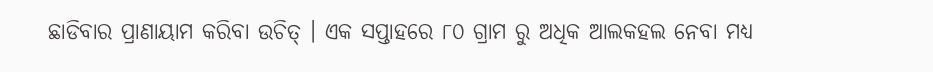ଛାଡିବାର ପ୍ରାଣାୟାମ କରିବା ଉଚିତ୍ । ଏକ ସପ୍ତାହରେ ୮୦ ଗ୍ରାମ ରୁ ଅଧିକ ଆଲକହଲ ନେବା ମଧ୍ୟ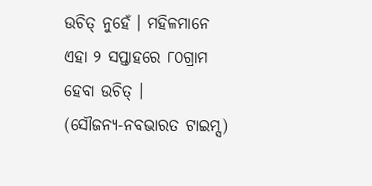ଉଚିତ୍ ନୁହେଁ । ମହିଳମାନେ ଏହା ୨ ସପ୍ତାହରେ ୮୦ଗ୍ରାମ ହେବା ଉଚିତ୍ ।
(ସୌଜନ୍ୟ-ନବଭାରତ ଟାଇମ୍ସ)